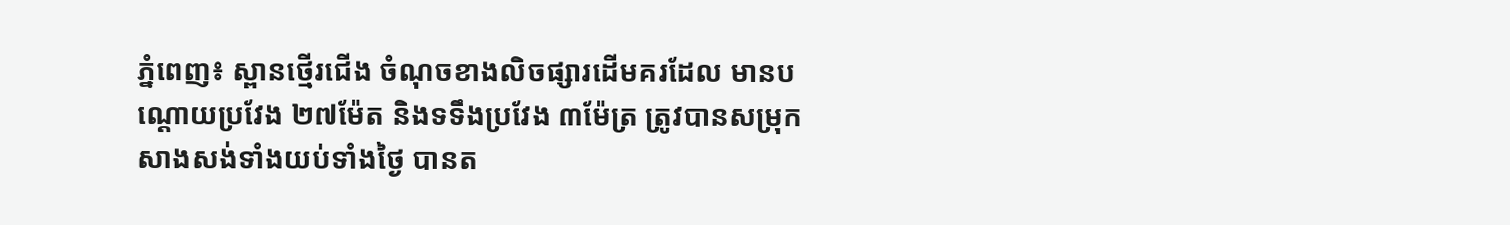ភ្នំពេញ៖ ស្ពានថ្មើរជើង ចំណុចខាងលិចផ្សារដើមគរដែល មានបណ្ដោយប្រវែង ២៧ម៉ែត និងទទឹងប្រវែង ៣ម៉ែត្រ ត្រូវបានសម្រុកសាងសង់ទាំងយប់ទាំងថ្ងៃ បានត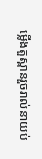ម្លើងតួស្ពានរួចរាល់នាយប់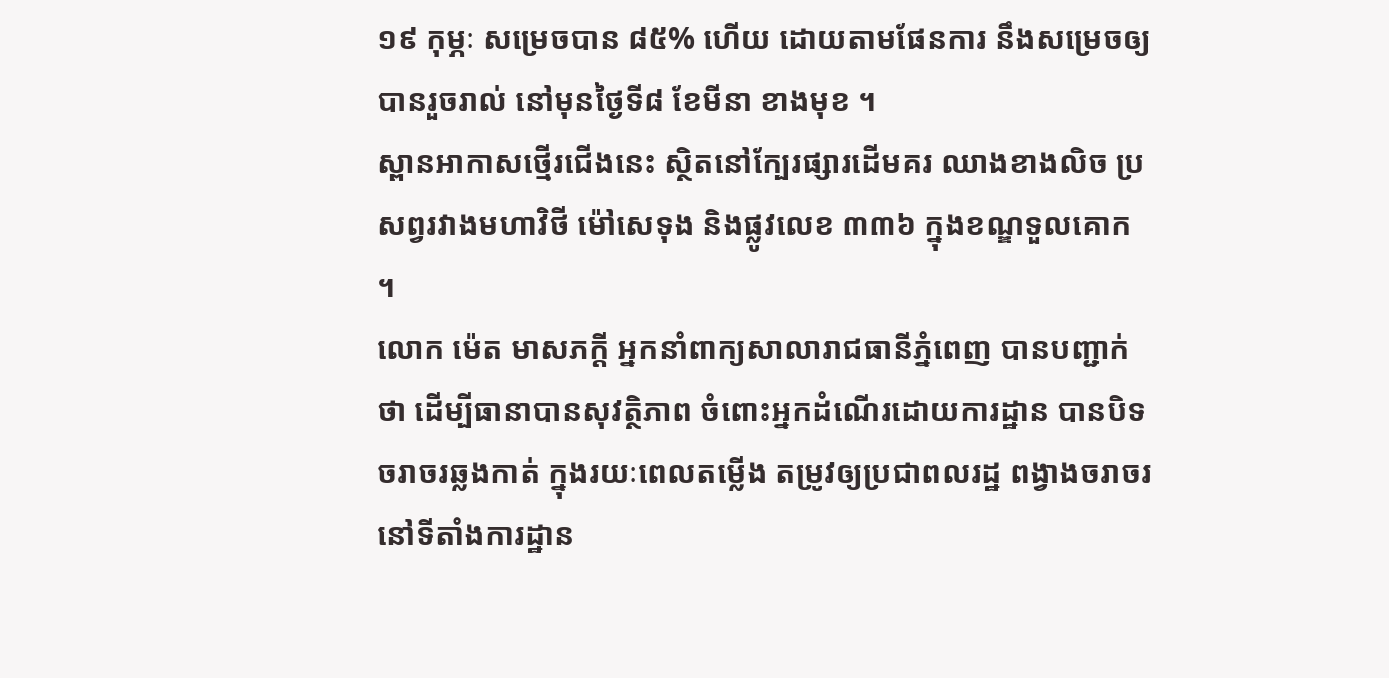១៩ កុម្ភៈ សម្រេចបាន ៨៥% ហើយ ដោយតាមផែនការ នឹងសម្រេចឲ្យបានរួចរាល់ នៅមុនថ្ងៃទី៨ ខែមីនា ខាងមុខ ។
ស្ពានអាកាសថ្មើរជើងនេះ ស្ថិតនៅក្បែរផ្សារដើមគរ ឈាងខាងលិច ប្រសព្វរវាងមហាវិថី ម៉ៅសេទុង និងផ្លូវលេខ ៣៣៦ ក្នុងខណ្ឌទួលគោក ។
លោក ម៉េត មាសភក្តី អ្នកនាំពាក្យសាលារាជធានីភ្នំពេញ បានបញ្ជាក់ថា ដើម្បីធានាបានសុវត្ថិភាព ចំពោះអ្នកដំណើរដោយការដ្ឋាន បានបិទចរាចរឆ្លងកាត់ ក្នុងរយៈពេលតម្លើង តម្រូវឲ្យប្រជាពលរដ្ឋ ពង្វាងចរាចរ នៅទីតាំងការដ្ឋាន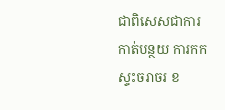ជាពិសេសជាការកាត់បន្ថយ ការកកស្ទះចរាចរ ខ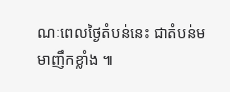ណៈពេលថ្ងៃតំបន់នេះ ជាតំបន់មមាញឹកខ្លាំង ៕